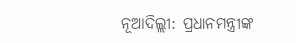ନୂଆଦିଲ୍ଲୀ: ପ୍ରଧାନମନ୍ତ୍ରୀଙ୍କ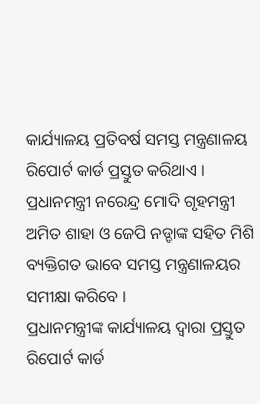କାର୍ଯ୍ୟାଳୟ ପ୍ରତିବର୍ଷ ସମସ୍ତ ମନ୍ତ୍ରଣାଳୟ ରିପୋର୍ଟ କାର୍ଡ ପ୍ରସ୍ତୁତ କରିଥାଏ । ପ୍ରଧାନମନ୍ତ୍ରୀ ନରେନ୍ଦ୍ର ମୋଦି ଗୃହମନ୍ତ୍ରୀ ଅମିତ ଶାହା ଓ ଜେପି ନଡ୍ଡାଙ୍କ ସହିତ ମିଶି ବ୍ୟକ୍ତିଗତ ଭାବେ ସମସ୍ତ ମନ୍ତ୍ରଣାଳୟର ସମୀକ୍ଷା କରିବେ ।
ପ୍ରଧାନମନ୍ତ୍ରୀଙ୍କ କାର୍ଯ୍ୟାଳୟ ଦ୍ବାରା ପ୍ରସ୍ତୁତ ରିପୋର୍ଟ କାର୍ଡ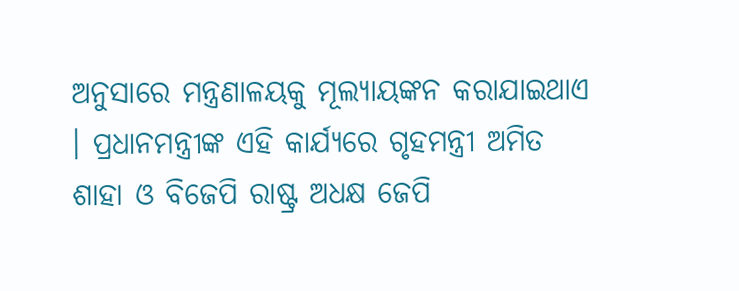ଅନୁସାରେ ମନ୍ତ୍ରଣାଳୟକୁ ମୂଲ୍ୟାୟଙ୍କନ କରାଯାଇଥାଏ । ପ୍ରଧାନମନ୍ତ୍ରୀଙ୍କ ଏହି କାର୍ଯ୍ୟରେ ଗୃହମନ୍ତ୍ରୀ ଅମିତ ଶାହା ଓ ବିଜେପି ରାଷ୍ଟ୍ର ଅଧକ୍ଷ ଜେପି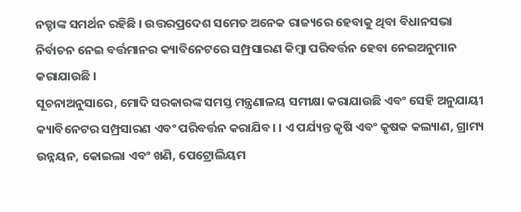ନଡ୍ଡାଙ୍କ ସମର୍ଥନ ରହିଛି । ଉତ୍ତରପ୍ରଦେଶ ସମେତ ଅନେକ ରାଜ୍ୟରେ ହେବାକୁ ଥିବା ବିଧାନସଭା ନିର୍ବାଚନ ନେଇ ବର୍ତ୍ତମାନର କ୍ୟାବିନେଟରେ ସମ୍ପ୍ରସାରଣ କିମ୍ବା ପରିବର୍ତ୍ତନ ହେବା ନେଇଅନୁମାନ କରାଯାଉଛି ।
ସୂଚନାଅନୁସାରେ, ମୋଦି ସରକାରଙ୍କ ସମସ୍ତ ମନ୍ତ୍ରଣାଳୟ ସମୀକ୍ଷା କରାଯାଉଛି ଏବଂ ସେହି ଅନୁଯାୟୀ କ୍ୟାବିନେଟର ସମ୍ପ୍ରସାରଣ ଏବଂ ପରିବର୍ତ୍ତନ କରାଯିବ। । ଏ ପର୍ଯ୍ୟନ୍ତ କୃଷି ଏବଂ କୃଷକ କଲ୍ୟାଣ, ଗ୍ରାମ୍ୟ ଉନ୍ନୟନ, କୋଇଲା ଏବଂ ଖଣି, ପେଟ୍ରୋଲିୟମ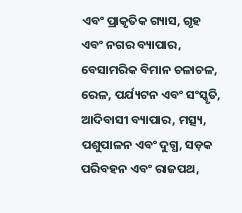ଏବଂ ପ୍ରାକୃତିକ ଗ୍ୟାସ, ଗୃହ ଏବଂ ନଗର ବ୍ୟାପାର, ବେସାମରିକ ବିମାନ ଚଳାଚଳ, ରେଳ, ପର୍ଯ୍ୟଟନ ଏବଂ ସଂସ୍କୃତି, ଆଦିବାସୀ ବ୍ୟାପାର, ମତ୍ସ୍ୟ, ପଶୁପାଳନ ଏବଂ ଦୁଗ୍ଧ, ସଡ଼କ ପରିବହନ ଏବଂ ରାଜପଥ,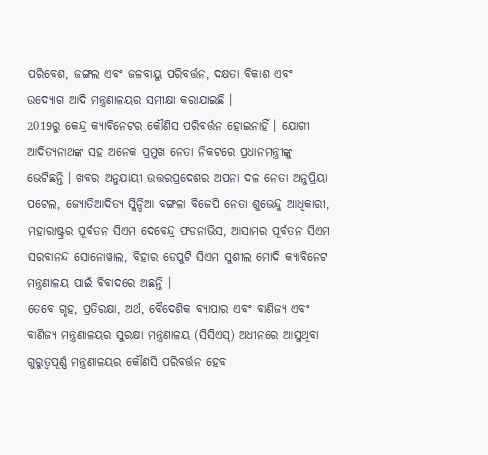ପରିବେଶ, ଜଙ୍ଗଲ ଏବଂ ଜଳବାୟୁ ପରିବର୍ତ୍ତନ, ଦକ୍ଷତା ବିକାଶ ଏବଂ ଉଦ୍ୟୋଗ ଆଦି ମନ୍ତ୍ରଣାଳୟର ସମୀକ୍ଷା କରାଯାଇଛି ।
2019ରୁ କେନ୍ଦ୍ର କ୍ୟାବିନେଟର କୌଣିସ ପରିବର୍ତ୍ତନ ହୋଇନାହିଁ । ଯୋଗୀ ଆଦିତ୍ୟନାଥଙ୍କ ସହ ଅନେକ ପ୍ରମୁଖ ନେତା ନିକଟରେ ପ୍ରଧାନମନ୍ତ୍ରୀଙ୍କୁ ଭେଟିଛନ୍ତି । ଖବର ଅନୁଯାୟୀ ଉତ୍ତରପ୍ରଦେଶର ଅପନା ଦଳ ନେତା ଅନୁପ୍ରିୟା ପଟେଲ, ଜ୍ୟୋତିଆଦିତ୍ୟ ସ୍କିନ୍ଦିଆ ବଙ୍ଗଳା ବିଜେପି ନେତା ଶୁଭେନ୍ଦୁ ଆଧିକାରୀ, ମହାରାଷ୍ଟ୍ରର ପୂର୍ବତନ ସିଏମ ଦେବେନ୍ଦ୍ର ଫଡନାଭିସ, ଆସାମର ପୂର୍ବତନ ସିଏମ ସରବାନନ୍ଦ ସୋନୋୱାଲ, ବିହାର ଡେପୁଟି ସିଏମ ସୁଶୀଲ ମୋଦି କ୍ୟାବିନେଟ ମନ୍ତ୍ରଣାଳୟ ପାଇଁ ବିବାଦରେ ଅଛନ୍ତି ।
ତେବେ ଗୃହ, ପ୍ରତିରକ୍ଷା, ଅର୍ଥ, ବୈଦେଶିକ ବ୍ୟାପାର ଏବଂ ବାଣିଜ୍ୟ ଏବଂ ବାଣିଜ୍ୟ ମନ୍ତ୍ରଣାଳୟର ସୁରକ୍ଷା ମନ୍ତ୍ରଣାଳୟ (ସିସିଏସ୍) ଅଧୀନରେ ଆସୁଥିବା ଗୁରୁତ୍ବପୂର୍ଣ୍ଣ ମନ୍ତ୍ରଣାଳୟର କୌଣସି ପରିବର୍ତ୍ତନ ହେବ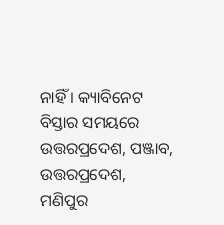ନାହିଁ । କ୍ୟାବିନେଟ ବିସ୍ତାର ସମୟରେ ଉତ୍ତରପ୍ରଦେଶ, ପଞ୍ଜାବ, ଉତ୍ତରପ୍ରଦେଶ, ମଣିପୁର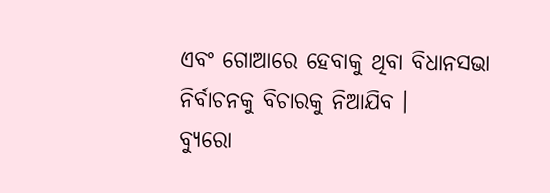ଏବଂ ଗୋଆରେ ହେବାକୁ ଥିବା ବିଧାନସଭା ନିର୍ବାଚନକୁ ବିଚାରକୁ ନିଆଯିବ ।
ବ୍ୟୁରୋ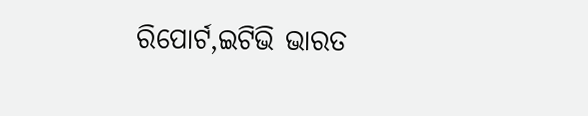ରିପୋର୍ଟ,ଇଟିଭି ଭାରତ